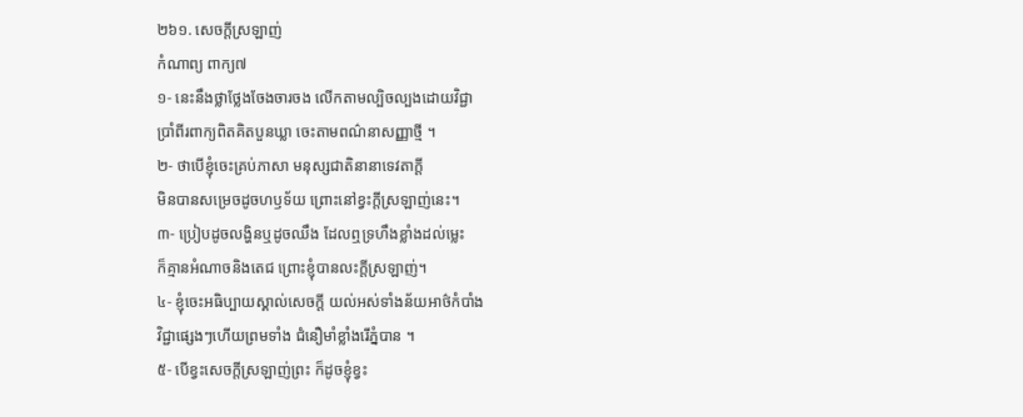២៦១. សេចក្តីស្រឡាញ់
កំណាព្យ ពាក្យ៧
១- នេះនឹងថ្លាថ្លែងចែងចារចង លើកតាមល្បិចល្បងដោយវិជ្ជា
ប្រាំពីរពាក្យពិតគិតបួនឃ្លា ចេះតាមពណ៌នាសញ្ញាថ្មី ។
២- ថាបើខ្ញុំចេះគ្រប់ភាសា មនុស្សជាតិនានាទេវតាក្តី
មិនបានសម្រេចដូចហឫទ័យ ព្រោះនៅខ្វះក្តីស្រឡាញ់នេះ។
៣- ប្រៀបដូចលង្ហិនឬដូចឈឹង ដែលឮទ្រហឹងខ្លាំងដល់ម្លេះ
ក៏គ្មានអំណាចនិងតេជ ព្រោះខ្ញុំបានលះក្តីស្រឡាញ់។
៤- ខ្ញុំចេះអធិប្បាយស្គាល់សេចក្តី យល់អស់ទាំងន័យអាថ៌កំបាំង
វិជ្ជាផ្សេងៗហើយព្រមទាំង ជំនឿមាំខ្លាំងរើភ្នំបាន ។
៥- បើខ្វះសេចក្តីស្រឡាញ់ព្រះ ក៏ដូចខ្ញុំខ្វះ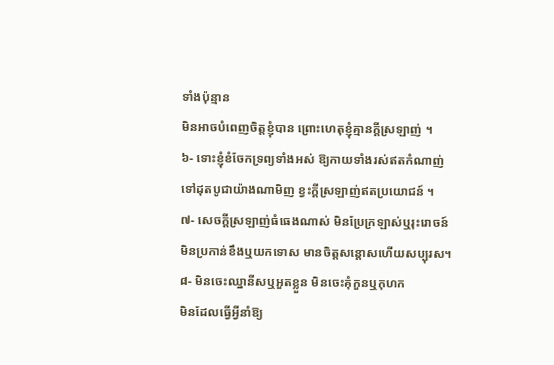ទាំងប៉ុន្មាន
មិនអាចបំពេញចិត្តខ្ញុំបាន ព្រោះហេតុខ្ញុំគ្មានក្តីស្រឡាញ់ ។
៦- ទោះខ្ញុំខំចែកទ្រព្យទាំងអស់ ឱ្យកាយទាំងរស់ឥតកំណាញ់
ទៅដុតបូជាយ៉ាងណាមិញ ខ្វះក្តីស្រឡាញ់ឥតប្រយោជន៍ ។
៧- សេចក្តីស្រឡាញ់ធំធេងណាស់ មិនប្រែក្រឡាស់ឬរុះរោចន៍
មិនប្រកាន់ខឹងឬយកទោស មានចិត្តសន្តោសហើយសប្បុរស។
៨- មិនចេះឈ្នានីសឬអួតខ្លួន មិនចេះគុំកួនឬកុហក
មិនដែលធ្វើអ្វីនាំឱ្យ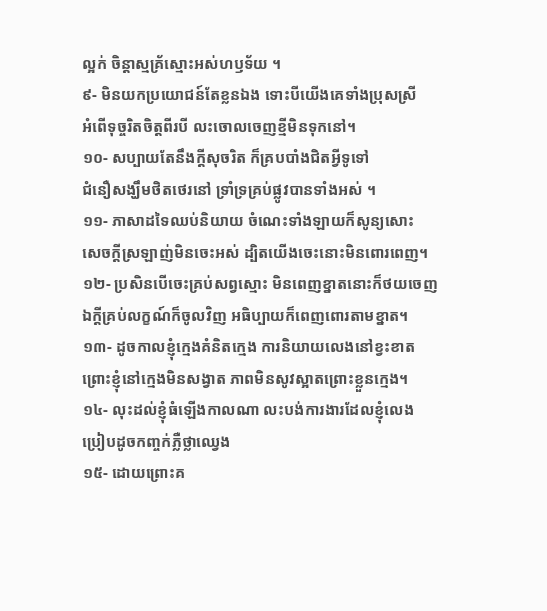ល្អក់ ចិន្តាស្មគ្រ័ស្មោះអស់ហឫទ័យ ។
៩- មិនយកប្រយោជន៍តែខ្លនឯង ទោះបីយើងគេទាំងប្រុសស្រី
អំពើទុច្ចរិតចិត្តពីរបី លះចោលចេញខ្មីមិនទុកនៅ។
១០- សប្បាយតែនឹងក្តីសុចរិត ក៏គ្របបាំងជិតអ្វីទូទៅ
ជំនឿសង្ឃឹមថិតថេរនៅ ទ្រាំទ្រគ្រប់ផ្លូវបានទាំងអស់ ។
១១- ភាសាដទៃឈប់និយាយ ចំណេះទាំងឡាយក៏សូន្យសោះ
សេចក្តីស្រឡាញ់មិនចេះអស់ ដ្បិតយើងចេះនោះមិនពោរពេញ។
១២- ប្រសិនបើចេះគ្រប់សព្វស្មោះ មិនពេញខ្នាតនោះក៏ថយចេញ
ឯក្តីគ្រប់លក្ខណ៍ក៏ចូលវិញ អធិប្បាយក៏ពេញពោរតាមខ្នាត។
១៣- ដូចកាលខ្ញុំក្មេងគំនិតក្មេង ការនិយាយលេងនៅខ្វះខាត
ព្រោះខ្ញុំនៅក្មេងមិនសង្វាត ភាពមិនសូវស្អាតព្រោះខ្លួនក្មេង។
១៤- លុះដល់ខ្ញុំធំឡើងកាលណា លះបង់ការងារដែលខ្ញុំលេង
ប្រៀបដូចកញ្ចក់ភ្លឺថ្លាឈ្វេង
១៥- ដោយព្រោះគ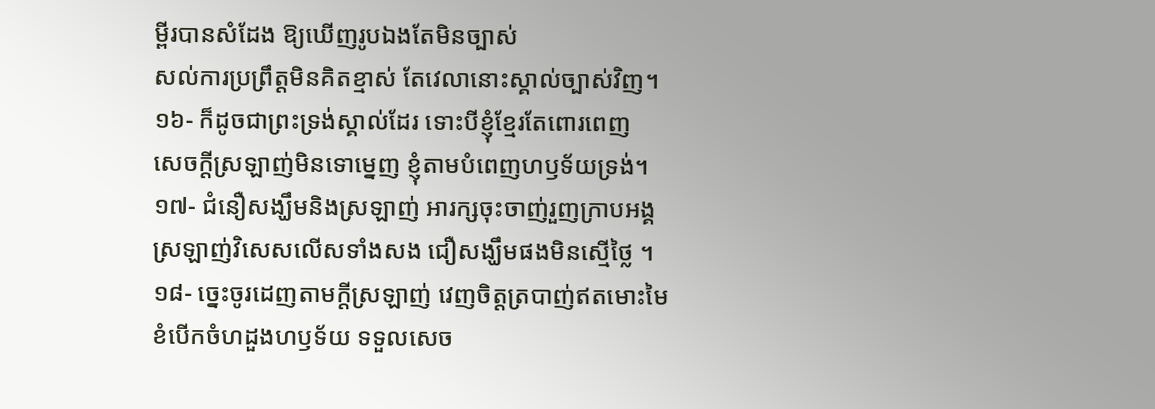ម្ពីរបានសំដែង ឱ្យឃើញរូបឯងតែមិនច្បាស់
សល់ការប្រព្រឹត្តមិនគិតខ្មាស់ តែវេលានោះស្គាល់ច្បាស់វិញ។
១៦- ក៏ដូចជាព្រះទ្រង់ស្គាល់ដែរ ទោះបីខ្ញុំខ្មែរតែពោរពេញ
សេចក្តីស្រឡាញ់មិនទោម្នេញ ខ្ញុំតាមបំពេញហឫទ័យទ្រង់។
១៧- ជំនឿសង្ឃឹមនិងស្រឡាញ់ អារក្សចុះចាញ់រួញក្រាបអង្គ
ស្រឡាញ់វិសេសលើសទាំងសង ជឿសង្ឃឹមផងមិនស្មើថ្លៃ ។
១៨- ច្នេះចូរដេញតាមក្តីស្រឡាញ់ វេញចិត្តត្របាញ់ឥតមោះមៃ
ខំបើកចំហដួងហឫទ័យ ទទួលសេច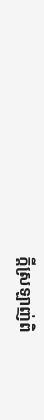ក្តីស្រឡាញ់ពិ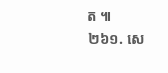ត ៕
២៦១. សេ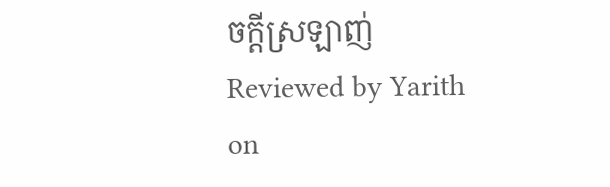ចក្តីស្រឡាញ់
Reviewed by Yarith
on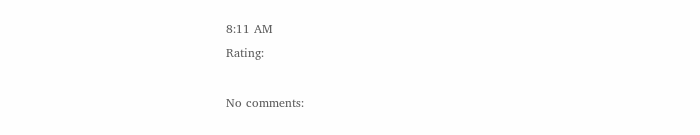8:11 AM
Rating:

No comments: